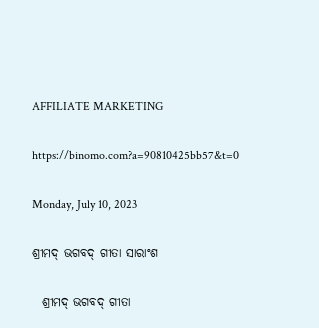AFFILIATE MARKETING

https://binomo.com?a=90810425bb57&t=0

Monday, July 10, 2023

ଶ୍ରୀମଦ୍ ଭଗବଦ୍ ଗୀତା ସାରାଂଶ

  ଶ୍ରୀମଦ୍ ଭଗବଦ୍ ଗୀତା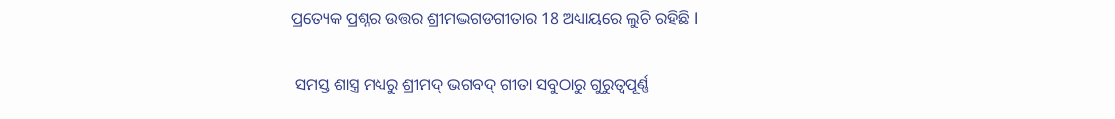ପ୍ରତ୍ୟେକ ପ୍ରଶ୍ନର ଉତ୍ତର ଶ୍ରୀମଦ୍ଭଗଡଗୀତାର 18 ଅଧ୍ୟାୟରେ ଲୁଚି ରହିଛି l


 ସମସ୍ତ ଶାସ୍ତ୍ର ମଧ୍ୟରୁ ଶ୍ରୀମଦ୍ ଭଗବଦ୍ ଗୀତା ସବୁଠାରୁ ଗୁରୁତ୍ୱପୂର୍ଣ୍ଣ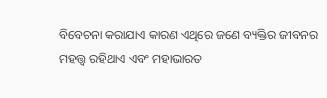ବିବେଚନା କରାଯାଏ କାରଣ ଏଥିରେ ଜଣେ ବ୍ୟକ୍ତିର ଜୀବନର ମହତ୍ତ୍ୱ ରହିଥାଏ ଏବଂ ମହାଭାରତ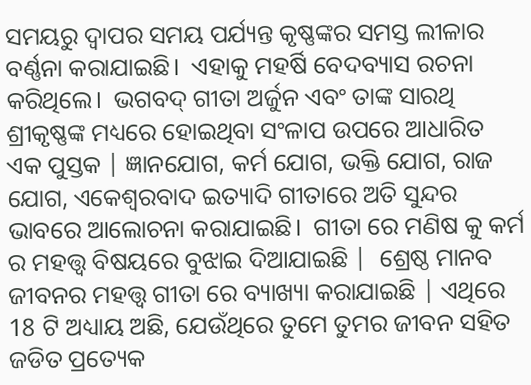ସମୟରୁ ଦ୍ଵାପର ସମୟ ପର୍ଯ୍ୟନ୍ତ କୃଷ୍ଣଙ୍କର ସମସ୍ତ ଲୀଳାର ବର୍ଣ୍ଣନା କରାଯାଇଛି।  ଏହାକୁ ମହର୍ଷି ବେଦବ୍ୟାସ ରଚନା କରିଥିଲେ।  ଭଗବଦ୍ ଗୀତା ଅର୍ଜୁନ ଏବଂ ତାଙ୍କ ସାରଥି ଶ୍ରୀକୃଷ୍ଣଙ୍କ ମଧ୍ୟରେ ହୋଇଥିବା ସଂଳାପ ଉପରେ ଆଧାରିତ ଏକ ପୁସ୍ତକ | ଜ୍ଞାନଯୋଗ, କର୍ମ ଯୋଗ, ଭକ୍ତି ଯୋଗ, ରାଜ ଯୋଗ, ଏକେଶ୍ୱରବାଦ ଇତ୍ୟାଦି ଗୀତାରେ ଅତି ସୁନ୍ଦର ଭାବରେ ଆଲୋଚନା କରାଯାଇଛି।  ଗୀତା ରେ ମଣିଷ କୁ କର୍ମ ର ମହତ୍ତ୍ୱ ବିଷୟରେ ବୁଝାଇ ଦିଆଯାଇଛି |  ଶ୍ରେଷ୍ଠ ମାନବ ଜୀବନର ମହତ୍ତ୍ୱ ଗୀତା ରେ ବ୍ୟାଖ୍ୟା କରାଯାଇଛି | ଏଥିରେ 18 ଟି ଅଧ୍ୟାୟ ଅଛି, ଯେଉଁଥିରେ ତୁମେ ତୁମର ଜୀବନ ସହିତ ଜଡିତ ପ୍ରତ୍ୟେକ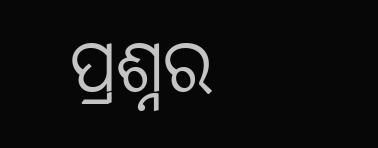ପ୍ରଶ୍ନର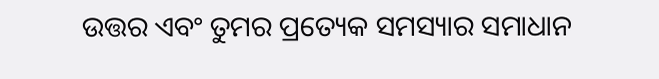ଉତ୍ତର ଏବଂ ତୁମର ପ୍ରତ୍ୟେକ ସମସ୍ୟାର ସମାଧାନ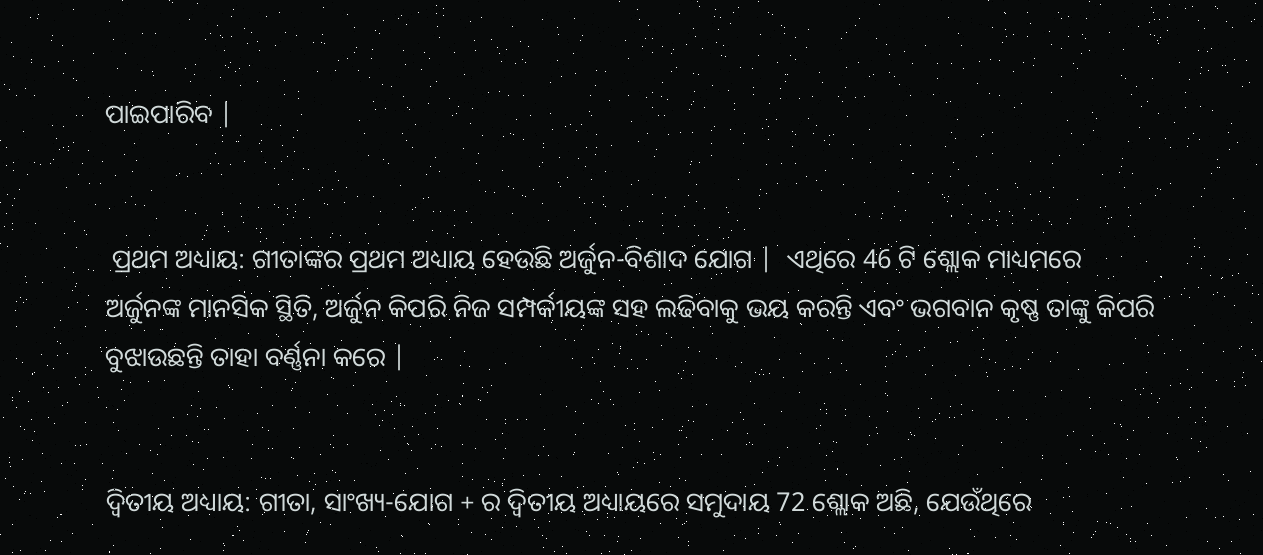ପାଇପାରିବ |


 ପ୍ରଥମ ଅଧ୍ୟାୟ: ଗୀତାଙ୍କର ପ୍ରଥମ ଅଧ୍ୟାୟ ହେଉଛି ଅର୍ଜୁନ-ବିଶାଦ ଯୋଗ |  ଏଥିରେ 46 ଟି ଶ୍ଲୋକ ମାଧ୍ୟମରେ ଅର୍ଜୁନଙ୍କ ମାନସିକ ସ୍ଥିତି, ଅର୍ଜୁନ କିପରି ନିଜ ସମ୍ପର୍କୀୟଙ୍କ ସହ ଲଢିବାକୁ ଭୟ କରନ୍ତି ଏବଂ ଭଗବାନ କୃଷ୍ଣ ତାଙ୍କୁ କିପରି ବୁଝାଉଛନ୍ତି ତାହା ବର୍ଣ୍ଣନା କରେ |


ଦ୍ୱିତୀୟ ଅଧ୍ୟାୟ: ଗୀତା, ସାଂଖ୍ୟ-ଯୋଗ + ର ଦ୍ୱିତୀୟ ଅଧ୍ୟାୟରେ ସମୁଦାୟ 72 ଶ୍ଲୋକ ଅଛି, ଯେଉଁଥିରେ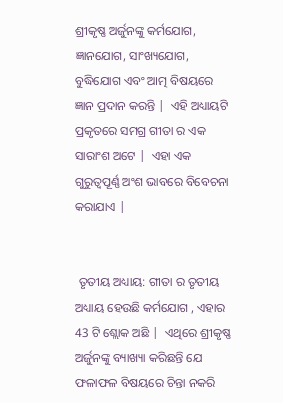ଶ୍ରୀକୃଷ୍ଣ ଅର୍ଜୁନଙ୍କୁ କର୍ମଯୋଗ, ଜ୍ଞାନଯୋଗ, ସାଂଖ୍ୟଯୋଗ, ବୁଦ୍ଧିଯୋଗ ଏବଂ ଆତ୍ମ ବିଷୟରେ ଜ୍ଞାନ ପ୍ରଦାନ କରନ୍ତି |  ଏହି ଅଧ୍ୟାୟଟି ପ୍ରକୃତରେ ସମଗ୍ର ଗୀତା ର ଏକ ସାରାଂଶ ଅଟେ |  ଏହା ଏକ ଗୁରୁତ୍ୱପୂର୍ଣ୍ଣ ଅଂଶ ଭାବରେ ବିବେଚନା କରାଯାଏ |


 ତୃତୀୟ ଅଧ୍ୟାୟ: ଗୀତା ର ତୃତୀୟ ଅଧ୍ୟାୟ ହେଉଛି କର୍ମଯୋଗ , ଏହାର 43 ଟି ଶ୍ଲୋକ ଅଛି |  ଏଥିରେ ଶ୍ରୀକୃଷ୍ଣ ଅର୍ଜୁନଙ୍କୁ ବ୍ୟାଖ୍ୟା କରିଛନ୍ତି ଯେ ଫଳାଫଳ ବିଷୟରେ ଚିନ୍ତା ନକରି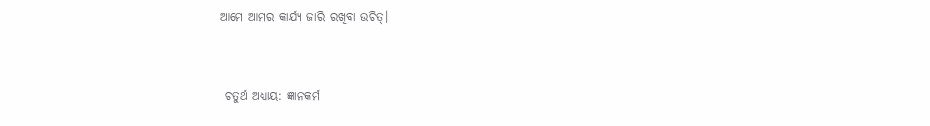ଆମେ ଆମର କାର୍ଯ୍ୟ ଜାରି ରଖିବା ଉଚିତ୍।


 ଚତୁର୍ଥ ଅଧ୍ୟାୟ: ଜ୍ଞାନକର୍ମ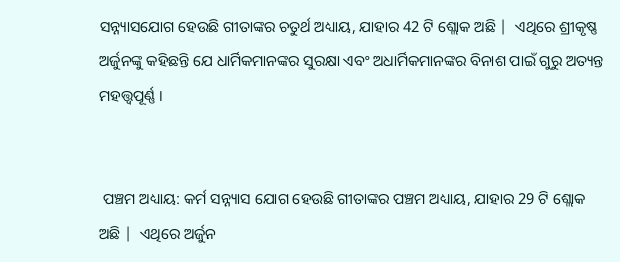ସନ୍ନ୍ୟାସଯୋଗ ହେଉଛି ଗୀତାଙ୍କର ଚତୁର୍ଥ ଅଧ୍ୟାୟ, ଯାହାର 42 ଟି ଶ୍ଲୋକ ଅଛି |  ଏଥିରେ ଶ୍ରୀକୃଷ୍ଣ ଅର୍ଜୁନଙ୍କୁ କହିଛନ୍ତି ଯେ ଧାର୍ମିକମାନଙ୍କର ସୁରକ୍ଷା ଏବଂ ଅଧାର୍ମିକମାନଙ୍କର ବିନାଶ ପାଇଁ ଗୁରୁ ଅତ୍ୟନ୍ତ ମହତ୍ତ୍ୱପୂର୍ଣ୍ଣ ।


 ପଞ୍ଚମ ଅଧ୍ୟାୟ: କର୍ମ ସନ୍ନ୍ୟାସ ଯୋଗ ହେଉଛି ଗୀତାଙ୍କର ପଞ୍ଚମ ଅଧ୍ୟାୟ, ଯାହାର 29 ଟି ଶ୍ଲୋକ ଅଛି |  ଏଥିରେ ଅର୍ଜୁନ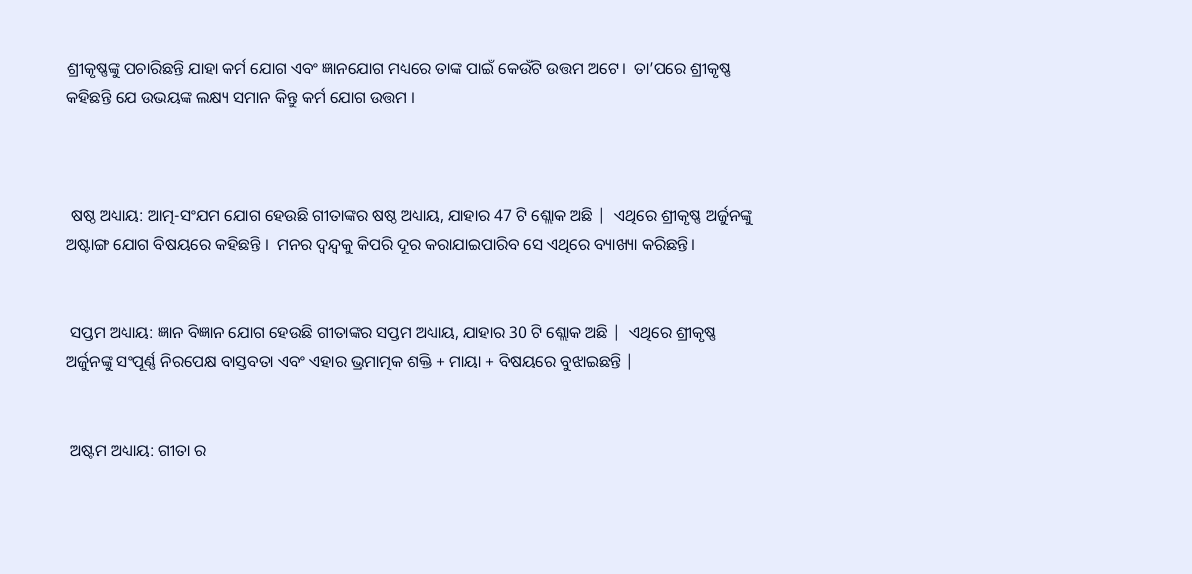ଶ୍ରୀକୃଷ୍ଣଙ୍କୁ ପଚାରିଛନ୍ତି ଯାହା କର୍ମ ଯୋଗ ଏବଂ ଜ୍ଞାନଯୋଗ ମଧ୍ୟରେ ତାଙ୍କ ପାଇଁ କେଉଁଟି ଉତ୍ତମ ଅଟେ।  ତା’ପରେ ଶ୍ରୀକୃଷ୍ଣ କହିଛନ୍ତି ଯେ ଉଭୟଙ୍କ ଲକ୍ଷ୍ୟ ସମାନ କିନ୍ତୁ କର୍ମ ଯୋଗ ଉତ୍ତମ ।



 ଷଷ୍ଠ ଅଧ୍ୟାୟ: ଆତ୍ମ-ସଂଯମ ଯୋଗ ହେଉଛି ଗୀତାଙ୍କର ଷଷ୍ଠ ଅଧ୍ୟାୟ, ଯାହାର 47 ଟି ଶ୍ଲୋକ ଅଛି |  ଏଥିରେ ଶ୍ରୀକୃଷ୍ଣ ଅର୍ଜୁନଙ୍କୁ ଅଷ୍ଟାଙ୍ଗ ଯୋଗ ବିଷୟରେ କହିଛନ୍ତି ।  ମନର ଦ୍ୱନ୍ଦ୍ୱକୁ କିପରି ଦୂର କରାଯାଇପାରିବ ସେ ଏଥିରେ ବ୍ୟାଖ୍ୟା କରିଛନ୍ତି।


 ସପ୍ତମ ଅଧ୍ୟାୟ: ଜ୍ଞାନ ବିଜ୍ଞାନ ଯୋଗ ହେଉଛି ଗୀତାଙ୍କର ସପ୍ତମ ଅଧ୍ୟାୟ, ଯାହାର 30 ଟି ଶ୍ଲୋକ ଅଛି |  ଏଥିରେ ଶ୍ରୀକୃଷ୍ଣ ଅର୍ଜୁନଙ୍କୁ ସଂପୂର୍ଣ୍ଣ ନିରପେକ୍ଷ ବାସ୍ତବତା ଏବଂ ଏହାର ଭ୍ରମାତ୍ମକ ଶକ୍ତି + ମାୟା + ବିଷୟରେ ବୁଝାଇଛନ୍ତି |


 ଅଷ୍ଟମ ଅଧ୍ୟାୟ: ଗୀତା ର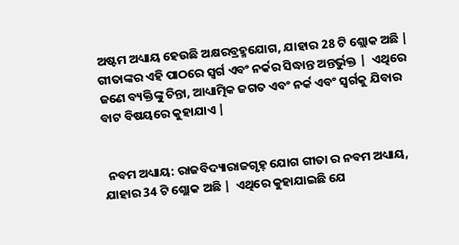ଅଷ୍ଟମ ଅଧ୍ୟାୟ ହେଉଛି ଅକ୍ଷରବ୍ରହ୍ମଯୋଗ, ଯାହାର 28 ଟି ଶ୍ଲୋକ ଅଛି |  ଗୀତାଙ୍କର ଏହି ପାଠରେ ସ୍ୱର୍ଗ ଏବଂ ନର୍କର ସିଦ୍ଧାନ୍ତ ଅନ୍ତର୍ଭୁକ୍ତ |  ଏଥିରେ ଜଣେ ବ୍ୟକ୍ତିଙ୍କୁ ଚିନ୍ତା, ଆଧ୍ୟାତ୍ମିକ ଜଗତ ଏବଂ ନର୍କ ଏବଂ ସ୍ୱର୍ଗକୁ ଯିବାର ବାଟ ବିଷୟରେ କୁହାଯାଏ |


 ନବମ ଅଧ୍ୟାୟ: ରାଜବିଦ୍ୟାରାଜଗୃହ୍ ଯୋଗ ଗୀତା ର ନବମ ଅଧ୍ୟାୟ, ଯାହାର 34 ଟି ଶ୍ଲୋକ ଅଛି |  ଏଥିରେ କୁହାଯାଇଛି ଯେ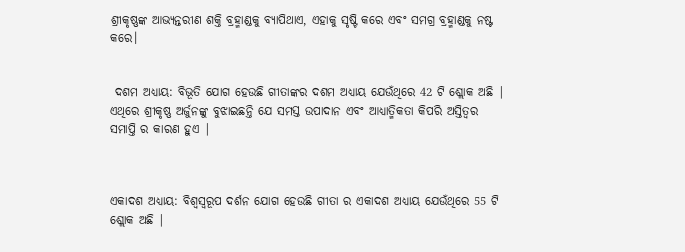ଶ୍ରୀକୃଷ୍ଣଙ୍କ ଆଭ୍ୟନ୍ତରୀଣ ଶକ୍ତି ବ୍ରହ୍ମାଣ୍ଡକୁ ବ୍ୟାପିଥାଏ, ଏହାକୁ ସୃଷ୍ଟି କରେ ଏବଂ ସମଗ୍ର ବ୍ରହ୍ମାଣ୍ଡକୁ ନଷ୍ଟ କରେ।


 ଦଶମ ଅଧ୍ୟାୟ: ବିଭୂତି ଯୋଗ ହେଉଛି ଗୀତାଙ୍କର ଦଶମ ଅଧ୍ୟାୟ ଯେଉଁଥିରେ 42 ଟି ଶ୍ଲୋକ ଅଛି |  ଏଥିରେ ଶ୍ରୀକୃଷ୍ଣ ଅର୍ଜୁନଙ୍କୁ ବୁଝାଇଛନ୍ତି ଯେ ସମସ୍ତ ଉପାଦାନ ଏବଂ ଆଧ୍ୟାତ୍ମିକତା କିପରି ଅସ୍ତିତ୍ୱର ସମାପ୍ତି ର କାରଣ ହୁଏ |



ଏକାଦଶ ଅଧ୍ୟାୟ: ବିଶ୍ୱସ୍ଵରୂପ ଦର୍ଶନ ଯୋଗ ହେଉଛି ଗୀତା ର ଏକାଦଶ ଅଧ୍ୟାୟ ଯେଉଁଥିରେ 55 ଟି ଶ୍ଲୋକ ଅଛି |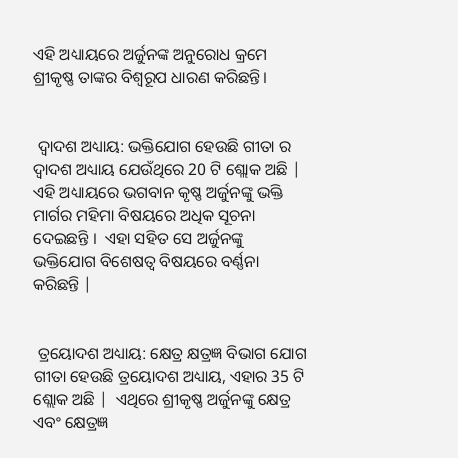ଏହି ଅଧ୍ୟାୟରେ ଅର୍ଜୁନଙ୍କ ଅନୁରୋଧ କ୍ରମେ ଶ୍ରୀକୃଷ୍ଣ ତାଙ୍କର ବିଶ୍ଵରୂପ ଧାରଣ କରିଛନ୍ତି।


 ଦ୍ୱାଦଶ ଅଧ୍ୟାୟ: ଭକ୍ତିଯୋଗ ହେଉଛି ଗୀତା ର ଦ୍ୱାଦଶ ଅଧ୍ୟାୟ ଯେଉଁଥିରେ 20 ଟି ଶ୍ଲୋକ ଅଛି |  ଏହି ଅଧ୍ୟାୟରେ ଭଗବାନ କୃଷ୍ଣ ଅର୍ଜୁନଙ୍କୁ ଭକ୍ତି ମାର୍ଗର ମହିମା ବିଷୟରେ ଅଧିକ ସୂଚନା ଦେଇଛନ୍ତି ।  ଏହା ସହିତ ସେ ଅର୍ଜୁନଙ୍କୁ ଭକ୍ତିଯୋଗ ବିଶେଷତ୍ଵ ବିଷୟରେ ବର୍ଣ୍ଣନା କରିଛନ୍ତି |


 ତ୍ରୟୋଦଶ ଅଧ୍ୟାୟ: କ୍ଷେତ୍ର କ୍ଷତ୍ରଜ୍ଞ ବିଭାଗ ଯୋଗ ଗୀତା ହେଉଛି ତ୍ରୟୋଦଶ ଅଧ୍ୟାୟ, ଏହାର 35 ଟି ଶ୍ଲୋକ ଅଛି |  ଏଥିରେ ଶ୍ରୀକୃଷ୍ଣ ଅର୍ଜୁନଙ୍କୁ କ୍ଷେତ୍ର ଏବଂ କ୍ଷେତ୍ରଜ୍ଞ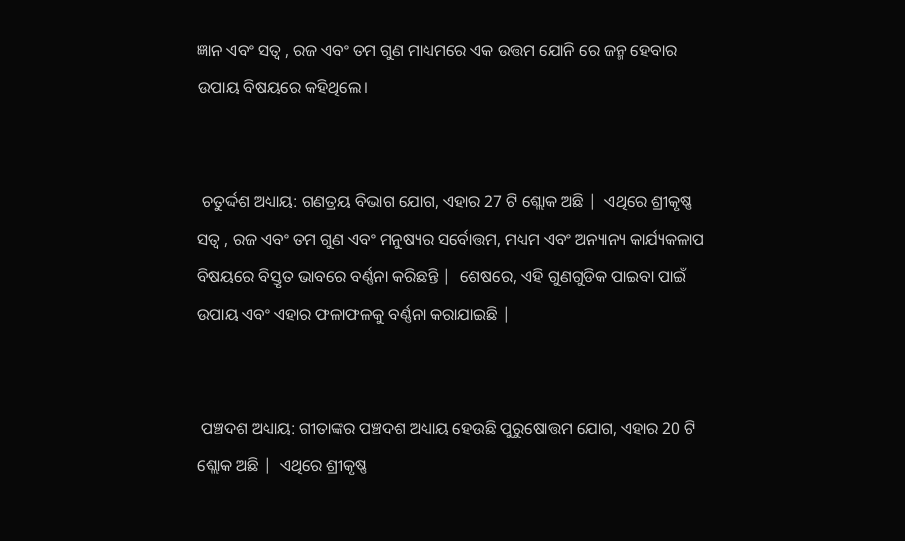ଜ୍ଞାନ ଏବଂ ସତ୍ଵ , ରଜ ଏବଂ ତମ ଗୁଣ ମାଧ୍ୟମରେ ଏକ ଉତ୍ତମ ଯୋନି ରେ ଜନ୍ମ ହେବାର ଉପାୟ ବିଷୟରେ କହିଥିଲେ।


 ଚତୁର୍ଦ୍ଦଶ ଅଧ୍ୟାୟ: ଗଣତ୍ରୟ ବିଭାଗ ଯୋଗ, ଏହାର 27 ଟି ଶ୍ଲୋକ ଅଛି |  ଏଥିରେ ଶ୍ରୀକୃଷ୍ଣ ସତ୍ଵ , ରଜ ଏବଂ ତମ ଗୁଣ ଏବଂ ମନୁଷ୍ୟର ସର୍ବୋତ୍ତମ, ମଧ୍ୟମ ଏବଂ ଅନ୍ୟାନ୍ୟ କାର୍ଯ୍ୟକଳାପ ବିଷୟରେ ବିସ୍ତୃତ ଭାବରେ ବର୍ଣ୍ଣନା କରିଛନ୍ତି |  ଶେଷରେ, ଏହି ଗୁଣଗୁଡିକ ପାଇବା ପାଇଁ ଉପାୟ ଏବଂ ଏହାର ଫଳାଫଳକୁ ବର୍ଣ୍ଣନା କରାଯାଇଛି |


 ପଞ୍ଚଦଶ ଅଧ୍ୟାୟ: ଗୀତାଙ୍କର ପଞ୍ଚଦଶ ଅଧ୍ୟାୟ ହେଉଛି ପୁରୁଷୋତ୍ତମ ଯୋଗ, ଏହାର 20 ଟି ଶ୍ଲୋକ ଅଛି |  ଏଥିରେ ଶ୍ରୀକୃଷ୍ଣ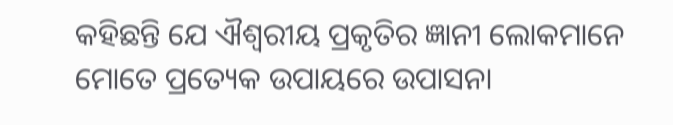କହିଛନ୍ତି ଯେ ଐଶ୍ୱରୀୟ ପ୍ରକୃତିର ଜ୍ଞାନୀ ଲୋକମାନେ ମୋତେ ପ୍ରତ୍ୟେକ ଉପାୟରେ ଉପାସନା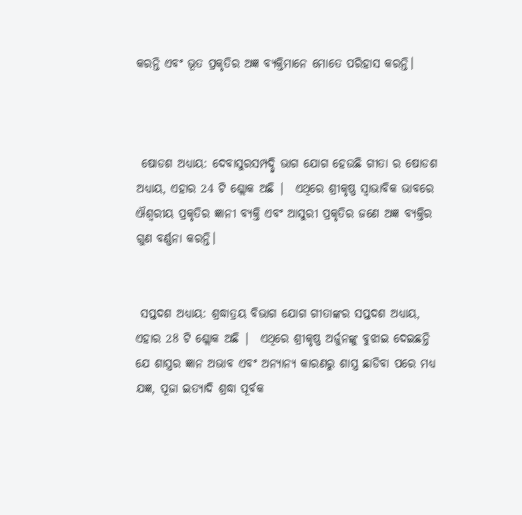କରନ୍ତି ଏବଂ ଭୂତ ପ୍ରକୃତିର ଅଜ୍ଞ ବ୍ୟକ୍ତିମାନେ ମୋତେ ପରିହାସ କରନ୍ତି।



 ଷୋଡଶ ଅଧ୍ୟାୟ: ଦେବାସୁରସମ୍ପଦ୍ଦ୍ୱି ଭାଗ ଯୋଗ ହେଉଛି ଗୀତା ର ଷୋଡଶ ଅଧ୍ୟାୟ, ଏହାର 24 ଟି ଶ୍ଲୋକ ଅଛି |  ଏଥିରେ ଶ୍ରୀକୃଷ୍ଣ ସ୍ୱାଭାବିକ ଭାବରେ ଐଶ୍ୱରୀୟ ପ୍ରକୃତିର ଜ୍ଞାନୀ ବ୍ୟକ୍ତି ଏବଂ ଆସୁରୀ ପ୍ରକୃତିର ଜଣେ ଅଜ୍ଞ ବ୍ୟକ୍ତିର ଗୁଣ ବର୍ଣ୍ଣନା କରନ୍ତି।


 ସପ୍ତଦଶ ଅଧ୍ୟାୟ: ଶ୍ରଦ୍ଧାତ୍ରୟ ବିଭାଗ ଯୋଗ ଗୀତାଙ୍କର ସପ୍ତଦଶ ଅଧ୍ୟାୟ, ଏହାର 28 ଟି ଶ୍ଲୋକ ଅଛି |  ଏଥିରେ ଶ୍ରୀକୃଷ୍ଣ ଅର୍ଜୁନଙ୍କୁ ବୁଝାଇ ଦେଇଛନ୍ତି ଯେ ଶାସ୍ତ୍ରର ଜ୍ଞାନ ଅଭାବ ଏବଂ ଅନ୍ୟାନ୍ୟ କାରଣରୁ ଶାସ୍ତ୍ର ଛାଡିବା ପରେ ମଧ୍ୟ ଯଜ୍ଞ, ପୂଜା ଇତ୍ୟାଦି ଶ୍ରଦ୍ଧା ପୂର୍ବକ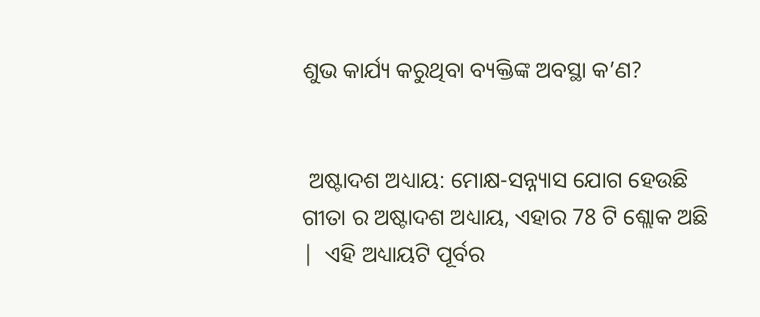ଶୁଭ କାର୍ଯ୍ୟ କରୁଥିବା ବ୍ୟକ୍ତିଙ୍କ ଅବସ୍ଥା କ’ଣ?


 ଅଷ୍ଟାଦଶ ଅଧ୍ୟାୟ: ମୋକ୍ଷ-ସନ୍ନ୍ୟାସ ଯୋଗ ହେଉଛି ଗୀତା ର ଅଷ୍ଟାଦଶ ଅଧ୍ୟାୟ, ଏହାର 78 ଟି ଶ୍ଲୋକ ଅଛି |  ଏହି ଅଧ୍ୟାୟଟି ପୂର୍ବର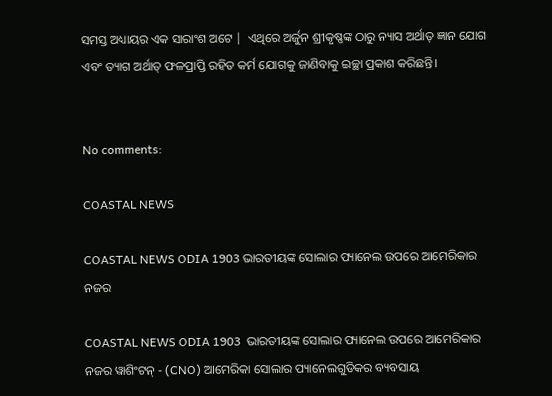ସମସ୍ତ ଅଧ୍ୟାୟର ଏକ ସାରାଂଶ ଅଟେ |  ଏଥିରେ ଅର୍ଜୁନ ଶ୍ରୀକୃଷ୍ଣଙ୍କ ଠାରୁ ନ୍ୟାସ ଅର୍ଥାତ୍ ଜ୍ଞାନ ଯୋଗ ଏବଂ ତ୍ୟାଗ ଅର୍ଥାତ୍ ଫଳପ୍ରାପ୍ତି ରହିତ କର୍ମ ଯୋଗକୁ ଜାଣିବାକୁ ଇଚ୍ଛା ପ୍ରକାଶ କରିଛନ୍ତି।


No comments:

COASTAL NEWS

COASTAL NEWS ODIA 1903 ଭାରତୀୟଙ୍କ ସୋଲାର ପ୍ୟାନେଲ ଉପରେ ଆମେରିକାର ନଜର

COASTAL NEWS ODIA 1903  ଭାରତୀୟଙ୍କ ସୋଲାର ପ୍ୟାନେଲ ଉପରେ ଆମେରିକାର ନଜର ୱାଶିଂଟନ୍ - (CNO) ଆମେରିକା ସୋଲାର ପ୍ୟାନେଲଗୁଡିକର ବ୍ୟବସାୟ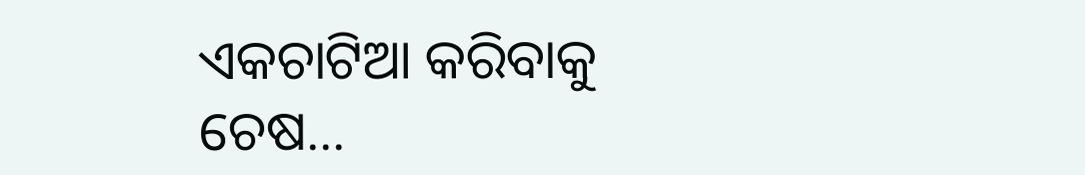ଏକଚାଟିଆ କରିବାକୁ ଚେଷ...